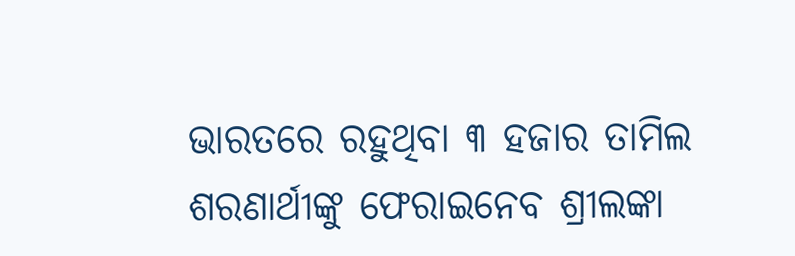ଭାରତରେ ରହୁଥିବା ୩ ହଜାର ତାମିଲ ଶରଣାର୍ଥୀଙ୍କୁ ଫେରାଇନେବ ଶ୍ରୀଲଙ୍କା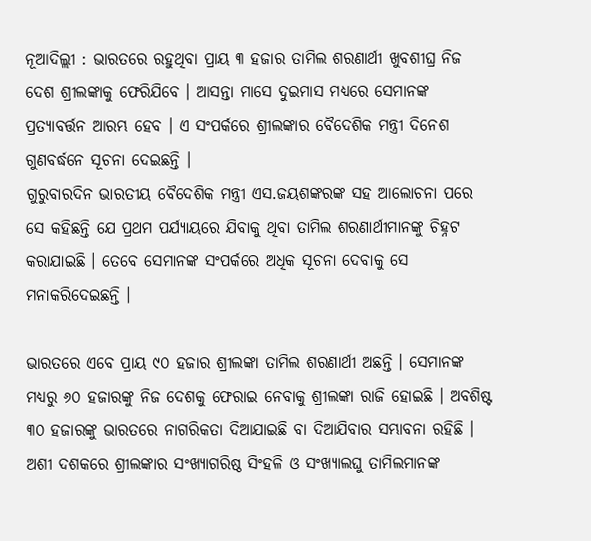ନୂଆଦିଲ୍ଲୀ : ଭାରତରେ ରହୁଥିବା ପ୍ରାୟ ୩ ହଜାର ତାମିଲ ଶରଣାର୍ଥୀ ଖୁବଶୀଘ୍ର ନିଜ ଦେଶ ଶ୍ରୀଲଙ୍କାକୁ ଫେରିଯିବେ । ଆସନ୍ତା ମାସେ ଦୁଇମାସ ମଧ୍ୟରେ ସେମାନଙ୍କ ପ୍ରତ୍ୟାବର୍ତ୍ତନ ଆରମ୍ଭ ହେବ । ଏ ସଂପର୍କରେ ଶ୍ରୀଲଙ୍କାର ବୈଦେଶିକ ମନ୍ତ୍ରୀ ଦିନେଶ ଗୁଣବର୍ଦ୍ଧନେ ସୂଚନା ଦେଇଛନ୍ତି ।
ଗୁରୁବାରଦିନ ଭାରତୀୟ ବୈଦେଶିକ ମନ୍ତ୍ରୀ ଏସ.ଜୟଶଙ୍କରଙ୍କ ସହ ଆଲୋଚନା ପରେ ସେ କହିଛନ୍ତି ଯେ ପ୍ରଥମ ପର୍ଯ୍ୟାୟରେ ଯିବାକୁ ଥିବା ତାମିଲ ଶରଣାର୍ଥୀମାନଙ୍କୁ ଚିହ୍ନଟ କରାଯାଇଛି । ତେବେ ସେମାନଙ୍କ ସଂପର୍କରେ ଅଧିକ ସୂଚନା ଦେବାକୁ ସେ ମନାକରିଦେଇଛନ୍ତି ।

ଭାରତରେ ଏବେ ପ୍ରାୟ ୯୦ ହଜାର ଶ୍ରୀଲଙ୍କା ତାମିଲ ଶରଣାର୍ଥୀ ଅଛନ୍ତି । ସେମାନଙ୍କ ମଧ୍ୟରୁ ୬୦ ହଜାରଙ୍କୁ ନିଜ ଦେଶକୁ ଫେରାଇ ନେବାକୁ ଶ୍ରୀଲଙ୍କା ରାଜି ହୋଇଛି । ଅବଶିଷ୍ଟ ୩୦ ହଜାରଙ୍କୁ ଭାରତରେ ନାଗରିକତା ଦିଆଯାଇଛି ବା ଦିଆଯିବାର ସମ୍ଭାବନା ରହିଛି । ଅଶୀ ଦଶକରେ ଶ୍ରୀଲଙ୍କାର ସଂଖ୍ୟାଗରିଷ୍ଠ ସିଂହଳି ଓ ସଂଖ୍ୟାଲଘୁ ତାମିଲମାନଙ୍କ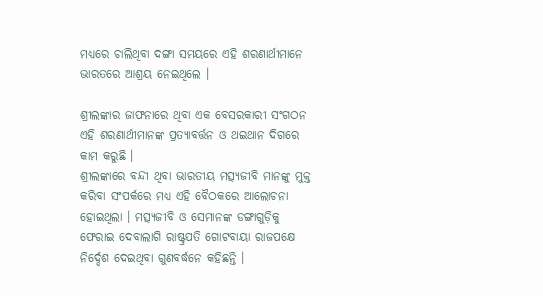ମଧ୍ୟରେ ଚାଲିଥିବା ଦଙ୍ଗା ସମୟରେ ଏହି ଶରଣାର୍ଥୀମାନେ ଭାରତରେ ଆଶ୍ରୟ ନେଇଥିଲେ ।

ଶ୍ରୀଲଙ୍କାର ଜାଫନାରେ ଥିବା ଏକ ବେସରକାରୀ ସଂଗଠନ ଏହି ଶରଣାର୍ଥୀମାନଙ୍କ ପ୍ରତ୍ୟାବର୍ତ୍ତନ ଓ ଥଇଥାନ ଦିଗରେ କାମ କରୁଛି ।
ଶ୍ରୀଲଙ୍କାରେ ବନ୍ଦୀ ଥିବା ଭାରତୀୟ ମତ୍ସ୍ୟଜୀବି ମାନଙ୍କୁ ମୁକ୍ତ କରିବା ସଂପର୍କରେ ମଧ୍ୟ ଏହି ବୈଠକରେ ଆଲୋଚନା ହୋଇଥିଲା । ମତ୍ସ୍ୟଜୀବି ଓ ସେମାନଙ୍କ ଡଙ୍ଗାଗୁଡ଼ିକୁ ଫେରାଇ ଦେବାଲାଗି ରାଷ୍ଟ୍ରପତି ଗୋଟବାୟା ରାଜପକ୍ଷେ ନିର୍ଦ୍ଦେଶ ଦେଇଥିବା ଗୁଣବର୍ଦ୍ଧନେ କହିଛନ୍ତି ।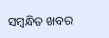ସମ୍ବନ୍ଧିତ ଖବର